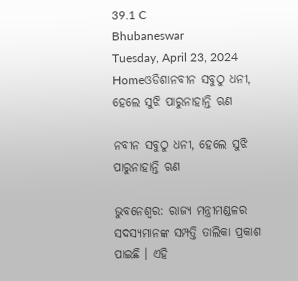39.1 C
Bhubaneswar
Tuesday, April 23, 2024
Homeଓଡିଶାନବୀନ ସବୁଠୁ ଧନୀ, ହେଲେ ସୁଝି ପାରୁନାହାନ୍ତି ଋଣ

ନବୀନ ସବୁଠୁ ଧନୀ, ହେଲେ ସୁଝି ପାରୁନାହାନ୍ତି ଋଣ

ଭୁବନେଶ୍ୱର: ରାଜ୍ୟ ମନ୍ତ୍ରୀମଣ୍ଡଳର ସଦସ୍ୟମାନଙ୍କ ସମ୍ପତ୍ତି ତାଲିକା ପ୍ରକାଶ ପାଇଛି । ଏହି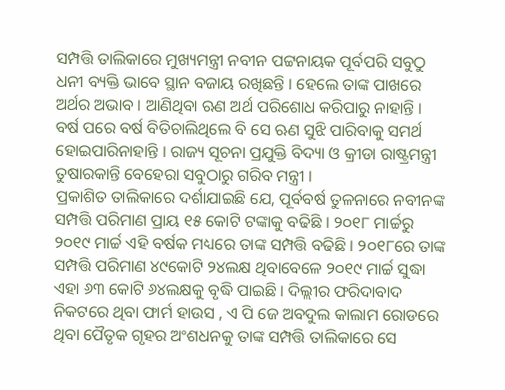ସମ୍ପତ୍ତି ତାଲିକାରେ ମୁଖ୍ୟମନ୍ତ୍ରୀ ନବୀନ ପଟ୍ଟନାୟକ ପୂର୍ବପରି ସବୁଠୁ ଧନୀ ବ୍ୟକ୍ତି ଭାବେ ସ୍ଥାନ ବଜାୟ ରଖିଛନ୍ତି । ହେଲେ ତାଙ୍କ ପାଖରେ ଅର୍ଥର ଅଭାବ । ଆଣିଥିବା ଋଣ ଅର୍ଥ ପରିଶୋଧ କରିପାରୁ ନାହାନ୍ତି । ବର୍ଷ ପରେ ବର୍ଷ ବିତିଚାଲିଥିଲେ ବି ସେ ଋଣ ସୁଝି ପାରିବାକୁ ସମର୍ଥ ହୋଇପାରିନାହାନ୍ତି । ରାଜ୍ୟ ସୂଚନା ପ୍ରଯୁକ୍ତି ବିଦ୍ୟା ଓ କ୍ରୀଡା ରାଷ୍ଟ୍ରମନ୍ତ୍ରୀ ତୁଷାରକାନ୍ତି ବେହେରା ସବୁଠାରୁ ଗରିବ ମନ୍ତ୍ରୀ ।
ପ୍ରକାଶିତ ତାଲିକାରେ ଦର୍ଶାଯାଇଛି ଯେ, ପୂର୍ବବର୍ଷ ତୁଳନାରେ ନବୀନଙ୍କ ସମ୍ପତ୍ତି ପରିମାଣ ପ୍ରାୟ ୧୫ କୋଟି ଟଙ୍କାକୁ ବଢିଛି । ୨୦୧୮ ମାର୍ଚ୍ଚରୁ ୨୦୧୯ ମାର୍ଚ୍ଚ ଏହି ବର୍ଷକ ମଧ୍ୟରେ ତାଙ୍କ ସମ୍ପତ୍ତି ବଢିଛି । ୨୦୧୮ରେ ତାଙ୍କ ସମ୍ପତ୍ତି ପରିମାଣ ୪୯କୋଟି ୨୪ଲକ୍ଷ ଥିବାବେଳେ ୨୦୧୯ ମାର୍ଚ୍ଚ ସୁଦ୍ଧା ଏହା ୬୩ କୋଟି ୬୪ଲକ୍ଷକୁ ବୃଦ୍ଧି ପାଇଛି । ଦିଲ୍ଲୀର ଫରିଦାବାଦ ନିକଟରେ ଥିବା ଫାର୍ମ ହାଉସ , ଏ ପି ଜେ ଅବଦୁଲ କାଲାମ ରୋଡରେ ଥିବା ପୈତୃକ ଗୃହର ଅଂଶଧନକୁ ତାଙ୍କ ସମ୍ପତ୍ତି ତାଲିକାରେ ସେ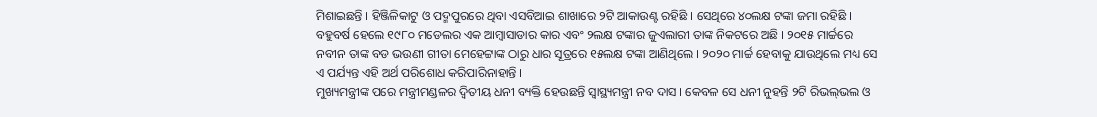ମିଶାଇଛନ୍ତି । ହିଞ୍ଜିଳିକାଟୁ ଓ ପଦ୍ମପୁରରେ ଥିବା ଏସବିଆଇ ଶାଖାରେ ୨ଟି ଆକାଉଣ୍ଟ ରହିଛି । ସେଥିରେ ୪୦ଲକ୍ଷ ଟଙ୍କା ଜମା ରହିଛି । ବହୁବର୍ଷ ହେଲେ ୧୯୮୦ ମଡେଲର ଏକ ଆମ୍ବାସାଡାର କାର ଏବଂ ୨ଲକ୍ଷ ଟଙ୍କାର ଜୁଏଲାରୀ ତାଙ୍କ ନିକଟରେ ଅଛି । ୨୦୧୫ ମାର୍ଚ୍ଚରେ ନବୀନ ତାଙ୍କ ବଡ ଭଉଣୀ ଗୀତା ମେହେଟ୍ଟାଙ୍କ ଠାରୁ ଧାର ସୂତ୍ରରେ ୧୫ଲକ୍ଷ ଟଙ୍କା ଆଣିଥିଲେ । ୨୦୨୦ ମାର୍ଚ୍ଚ ହେବାକୁ ଯାଉଥିଲେ ମଧ୍ୟ ସେ ଏ ପର୍ଯ୍ୟନ୍ତ ଏହି ଅର୍ଥ ପରିଶୋଧ କରିପାରିନାହାନ୍ତି ।
ମୁଖ୍ୟମନ୍ତ୍ରୀଙ୍କ ପରେ ମନ୍ତ୍ରୀମଣ୍ଡଳର ଦ୍ୱିତୀୟ ଧନୀ ବ୍ୟକ୍ତି ହେଉଛନ୍ତି ସ୍ୱାସ୍ଥ୍ୟମନ୍ତ୍ରୀ ନବ ଦାସ । କେବଳ ସେ ଧନୀ ନୁହନ୍ତି ୨ଟି ରିଭଲ୍‌ଭଲ ଓ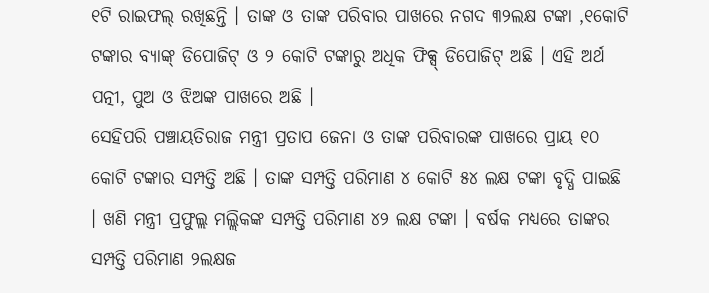୧ଟି ରାଇଫଲ୍ ରଖିଛନ୍ତି । ତାଙ୍କ ଓ ତାଙ୍କ ପରିବାର ପାଖରେ ନଗଦ ୩୨ଲକ୍ଷ ଟଙ୍କା ,୧କୋଟି ଟଙ୍କାର ବ୍ୟାଙ୍କ୍ ଡିପୋଜିଟ୍ ଓ ୨ କୋଟି ଟଙ୍କାରୁ ଅଧିକ ଫିକ୍ସ୍ ଡିପୋଜିଟ୍ ଅଛି । ଏହି ଅର୍ଥ ପତ୍ନୀ, ପୁଅ ଓ ଝିଅଙ୍କ ପାଖରେ ଅଛି ।
ସେହିପରି ପଞ୍ଚାୟତିରାଜ ମନ୍ତ୍ରୀ ପ୍ରତାପ ଜେନା ଓ ତାଙ୍କ ପରିବାରଙ୍କ ପାଖରେ ପ୍ରାୟ ୧୦ କୋଟି ଟଙ୍କାର ସମ୍ପତ୍ତି ଅଛି । ତାଙ୍କ ସମ୍ପତ୍ତି ପରିମାଣ ୪ କୋଟି ୫୪ ଲକ୍ଷ ଟଙ୍କା ବୃଦ୍ଧି ପାଇଛି । ଖଣି ମନ୍ତ୍ରୀ ପ୍ରଫୁଲ୍ଲ ମଲ୍ଲିକଙ୍କ ସମ୍ପତ୍ତି ପରିମାଣ ୪୨ ଲକ୍ଷ ଟଙ୍କା । ବର୍ଷକ ମଧ୍ୟରେ ତାଙ୍କର ସମ୍ପତ୍ତି ପରିମାଣ ୨ଲକ୍ଷଜ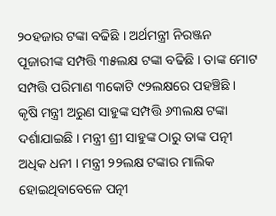୨୦ହଜାର ଟଙ୍କା ବଢିଛି । ଅର୍ଥମନ୍ତ୍ରୀ ନିରଞ୍ଜନ ପୂଜାରୀଙ୍କ ସମ୍ପତ୍ତି ୩୫ଲକ୍ଷ ଟଙ୍କା ବଢିଛି । ତାଙ୍କ ମୋଟ ସମ୍ପତ୍ତି ପରିମାଣ ୩କୋଟି ୯୨ଲକ୍ଷରେ ପହଞ୍ଚିଛି ।
କୃଷି ମନ୍ତ୍ରୀ ଅରୁଣ ସାହୁଙ୍କ ସମ୍ପତ୍ତି ୬୩ଲକ୍ଷ ଟଙ୍କା ଦର୍ଶାଯାଇଛି । ମନ୍ତ୍ରୀ ଶ୍ରୀ ସାହୁଙ୍କ ଠାରୁ ତାଙ୍କ ପତ୍ନୀ ଅଧିକ ଧନୀ । ମନ୍ତ୍ରୀ ୨୨ଲକ୍ଷ ଟଙ୍କାର ମାଲିକ ହୋଇଥିବାବେଳେ ପତ୍ନୀ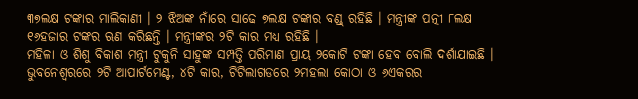୩୭ଲକ୍ଷ ଟଙ୍କାର ମାଲିକାଣୀ । ୨ ଝିଅଙ୍କ ନାଁରେ ସାଢେ ୭ଲକ୍ଷ ଟଙ୍କାର ବଣ୍ଡ୍ ରହିଛି । ମନ୍ତ୍ରୀଙ୍କ ପତ୍ନୀ ୮ଲକ୍ଷ ୧୬ହଜାର ଟଙ୍କର ଋଣ କରିଛନ୍ତି । ମନ୍ତ୍ରୀଙ୍କର ୨ଟି କାର ମଧ୍ୟ ରହିଛି ।
ମହିଳା ଓ ଶିଶୁ ବିକାଶ ମନ୍ତ୍ରୀ ଟୁକୁନି ସାହୁଙ୍କ ସମ୍ପତ୍ତି ପରିମାଣ ପ୍ରାୟ ୨କୋଟି ଟଙ୍କା ହେବ ବୋଲି ଦର୍ଶାଯାଇଛି । ଭୁବନେଶ୍ୱରରେ ୨ଟି ଆପାର୍ଟମେଣ୍ଟ, ୪ଟି କାର, ଟିଟିଲାଗଡରେ ୨ମହଲା କୋଠା ଓ ୬ଏକରର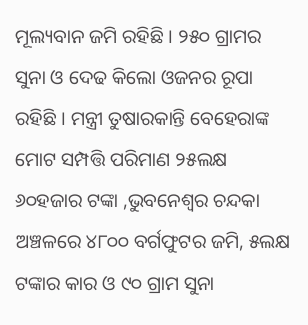ମୂଲ୍ୟବାନ ଜମି ରହିଛି । ୨୫୦ ଗ୍ରାମର ସୁନା ଓ ଦେଢ କିଲୋ ଓଜନର ରୂପା ରହିଛି । ମନ୍ତ୍ରୀ ତୁଷାରକାନ୍ତି ବେହେରାଙ୍କ ମୋଟ ସମ୍ପତ୍ତି ପରିମାଣ ୨୫ଲକ୍ଷ ୬୦ହଜାର ଟଙ୍କା ,ଭୁବନେଶ୍ୱର ଚନ୍ଦକା ଅଞ୍ଚଳରେ ୪୮୦୦ ବର୍ଗଫୁଟର ଜମି, ୫ଲକ୍ଷ ଟଙ୍କାର କାର ଓ ୯୦ ଗ୍ରାମ ସୁନା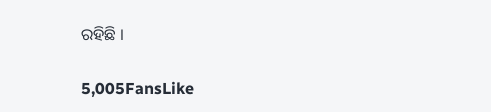ରହିଛି ।

5,005FansLike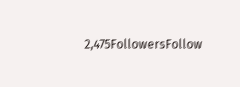2,475FollowersFollow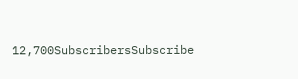12,700SubscribersSubscribe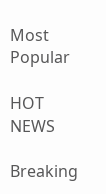Most Popular

HOT NEWS

Breaking